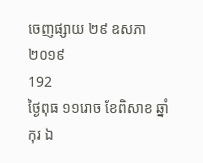ចេញផ្សាយ ២៩ ឧសភា ២០១៩
192
ថ្ងៃពុធ ១១រោច ខែពិសាខ ឆ្នាំកុរ ឯ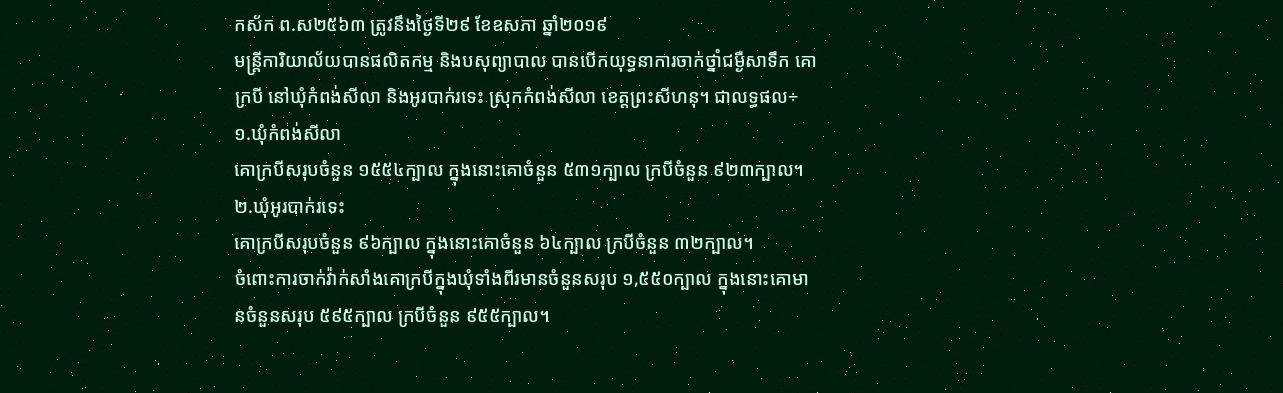កស័ក ព.ស២៥៦៣ ត្រូវនឹងថ្ងៃទី២៩ ខែឧសភា ឆ្នាំ២០១៩
មន្ត្រីការិយាល័យបានផលិតកម្ម និងបសុព្យាបាល បានបើកយុទ្ធនាការចាក់ថ្នាំជម្ងឺសាទឹក គោក្របី នៅឃុំកំពង់សីលា និងអូរបាក់រទេះ ស្រុកកំពង់សីលា ខេត្តព្រះសីហនុ។ ជាលទ្ធផល÷
១.ឃុំកំពង់សីលា
គោក្របីសរុបចំនួន ១៥៥៤ក្បាល ក្នុងនោះគោចំនួន ៥៣១ក្បាល ក្របីចំនួន ៩២៣ក្បាល។
២.ឃុំអូរបាក់រទេះ
គោក្របីសរុបចំនួន ៩៦ក្បាល ក្នុងនោះគោចំនួន ៦៤ក្បាល ក្របីចំនួន ៣២ក្បាល។
ចំពោះការចាក់វ៉ាក់សាំងគោក្របីក្នុងឃុំទាំងពីរមានចំនួនសរុប ១,៥៥០ក្បាល ក្នុងនោះគោមានចំនួនសរុប ៥៩៥ក្បាល ក្របីចំនួន ៩៥៥ក្បាល។